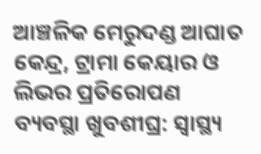ଆଞ୍ଚଳିକ ମେରୁଦଣ୍ଡ ଆଘାତ କେନ୍ଦ୍ର, ଟ୍ରାମା କେୟାର ଓ ଲିଭର ପ୍ରତିରୋପଣ ବ୍ୟବସ୍ଥା ଖୁବଶୀଘ୍ର: ସ୍ୱାସ୍ଥ୍ୟ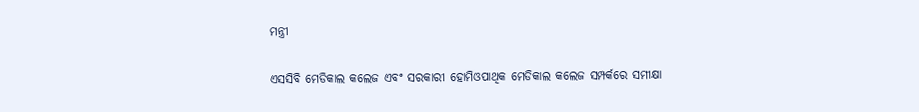ମନ୍ତ୍ରୀ

ଏସସିବି ମେଡିକାଲ କଲେଜ ଏବଂ ସରକାରୀ ହୋମିଓପାଥିକ ମେଡିକାଲ କଲେଜ ସମ୍ପର୍କରେ ସମୀକ୍ଷା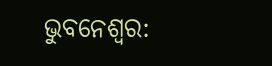ଭୁବନେଶ୍ୱର: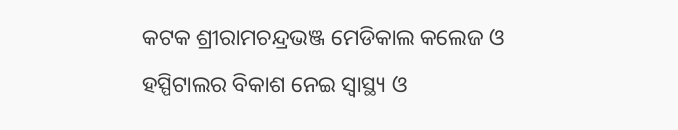କଟକ ଶ୍ରୀରାମଚନ୍ଦ୍ରଭଞ୍ଜ ମେଡିକାଲ କଲେଜ ଓ ହସ୍ପିଟାଲର ବିକାଶ ନେଇ ସ୍ୱାସ୍ଥ୍ୟ ଓ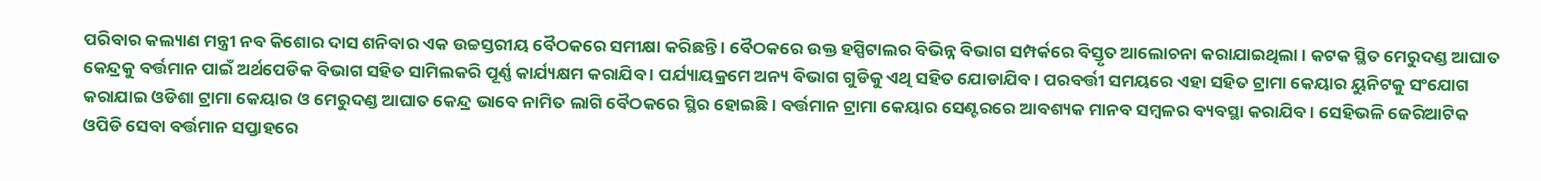ପରିବାର କଲ୍ୟାଣ ମନ୍ତ୍ରୀ ନବ କିଶୋର ଦାସ ଶନିବାର ଏକ ଉଚ୍ଚସ୍ତରୀୟ ବୈଠକରେ ସମୀକ୍ଷା କରିଛନ୍ତି । ବୈଠକରେ ଉକ୍ତ ହସ୍ପିଟାଲର ବିଭିନ୍ନ ବିଭାଗ ସମ୍ପର୍କରେ ବିସ୍ତୃତ ଆଲୋଚନା କରାଯାଇଥିଲା । କଟକ ସ୍ଥିତ ମେରୁଦଣ୍ଡ ଆଘାତ କେନ୍ଦ୍ରକୁ ବର୍ତ୍ତମାନ ପାଇଁ ଅର୍ଥପେଡିକ ବିଭାଗ ସହିତ ସାମିଲକରି ପୂର୍ଣ୍ଣ କାର୍ଯ୍ୟକ୍ଷମ କରାଯିବ । ପର୍ଯ୍ୟାୟକ୍ରମେ ଅନ୍ୟ ବିଭାଗ ଗୁଡିକୁ ଏଥି ସହିତ ଯୋଡାଯିବ । ପରବର୍ତ୍ତୀ ସମୟରେ ଏହା ସହିତ ଟ୍ରାମା କେୟାର ୟୁନିଟକୁ ସଂଯୋଗ କରାଯାଇ ଓଡିଶା ଟ୍ରାମା କେୟାର ଓ ମେରୁଦଣ୍ଡ ଆଘାତ କେନ୍ଦ୍ର ଭାବେ ନାମିତ ଲାଗି ବୈଠକରେ ସ୍ଥିର ହୋଇଛି । ବର୍ତ୍ତମାନ ଟ୍ରାମା କେୟାର ସେଣ୍ଟରରେ ଆବଶ୍ୟକ ମାନବ ସମ୍ବଳର ବ୍ୟବସ୍ଥା କରାଯିବ । ସେହିଭଳି ଜେରିଆଟିକ ଓପିଡି ସେବା ବର୍ତ୍ତମାନ ସପ୍ତାହରେ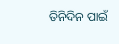ତିନିଦିନ ପାଇଁ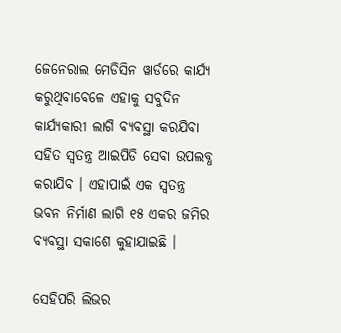ଜେନେରାଲ ମେଡିସିନ ୱାର୍ଡରେ କାର୍ଯ୍ୟ କରୁଥିବାବେଳେ ଏହାକୁ ସବୁଦିନ କାର୍ଯ୍ୟକାରୀ ଲାଗି ବ୍ୟବସ୍ଥା କରଯିବା ସହିତ ସ୍ୱତନ୍ତ୍ର ଆଇପିଡି ସେବା ଉପଲବ୍ଧ କରାଯିବ । ଏହାପାଇଁ ଏକ ସ୍ୱତନ୍ତ୍ର ଭବନ ନିର୍ମାଣ ଲାଗି ୧୫ ଏକର ଜମିର ବ୍ୟବସ୍ଥା ସକାଶେ କୁହାଯାଇଛି ।

ସେହିପରି ଲିଭର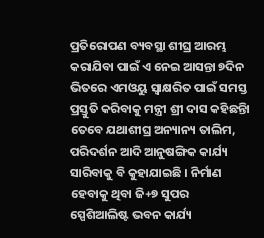ପ୍ରତିରୋପଣ ବ୍ୟବସ୍ଥା ଶୀଘ୍ର ଆରମ୍ଭ କରାଯିବା ପାଇଁ ଏ ନେଇ ଆସନ୍ତା ୭ଦିନ ଭିତରେ ଏମଓୟୁ ସ୍ୱାକ୍ଷରିତ ପାଇଁ ସମସ୍ତ ପ୍ରସ୍ତୁତି କରିବାକୁ ମନ୍ତ୍ରୀ ଶ୍ରୀ ଦାସ କହିଛନ୍ତିା ତେବେ ଯଥାଶୀଘ୍ର ଅନ୍ୟାନ୍ୟ ତାଲିମ, ପରିଦର୍ଶନ ଆଦି ଆନୁଷଙ୍ଗିକ କାର୍ଯ୍ୟ ସାରିବାକୁ ବି କୁହାଯାଇଛି । ନିର୍ମାଣ ହେବାକୁ ଥିବା ଜି+୭ ସୁପର ସ୍ପେଶିଆଲିଷ୍ଟ ଭବନ କାର୍ଯ୍ୟ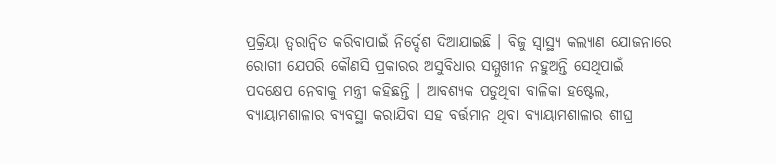ପ୍ରକ୍ରିୟା ତ୍ୱରାନ୍ଵିତ କରିବାପାଇଁ ନିର୍ଦ୍ଦେଶ ଦିଆଯାଇଛି । ବିଜୁ ସ୍ୱାସ୍ଥ୍ୟ କଲ୍ୟାଣ ଯୋଜନାରେ ରୋଗୀ ଯେପରି କୌଣସି ପ୍ରକାରର ଅସୁବିଧାର ସମ୍ମୁଖୀନ ନହୁଅନ୍ତି ସେଥିପାଇଁ ପଦକ୍ଷେପ ନେବାକୁ ମନ୍ତ୍ରୀ କହିଛନ୍ତି । ଆବଶ୍ୟକ ପଡୁଥିବା ବାଳିକା ହଷ୍ଟେଲ, ବ୍ୟାୟାମଶାଳାର ବ୍ୟବସ୍ଥା କରାଯିବା ସହ ବର୍ତ୍ତମାନ ଥିବା ବ୍ୟାୟାମଶାଳାର ଶୀଘ୍ର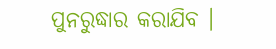ପୁନରୁଦ୍ଧାର କରାଯିବ ।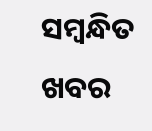ସମ୍ବନ୍ଧିତ ଖବର